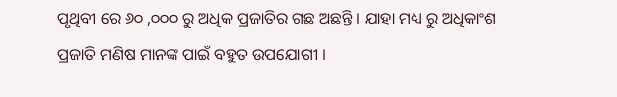ପୃଥିବୀ ରେ ୬୦ ,୦୦୦ ରୁ ଅଧିକ ପ୍ରଜାତିର ଗଛ ଅଛନ୍ତି । ଯାହା ମଧ୍ୟ ରୁ ଅଧିକାଂଶ ପ୍ରଜାତି ମଣିଷ ମାନଙ୍କ ପାଇଁ ବହୁତ ଉପଯୋଗୀ ।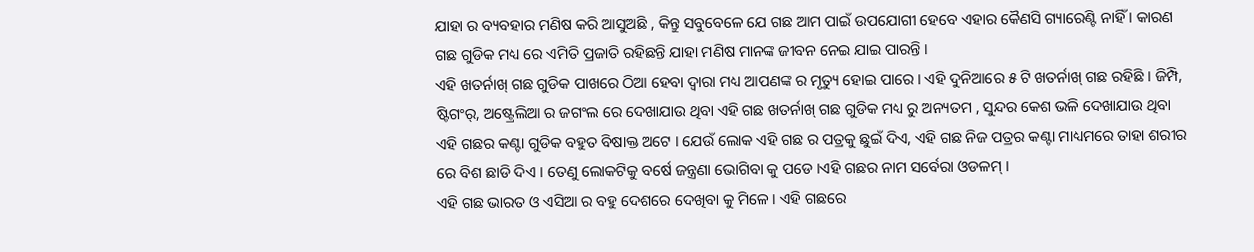ଯାହା ର ବ୍ୟବହାର ମଣିଷ କରି ଆସୁଅଛି , କିନ୍ତୁ ସବୁବେଳେ ଯେ ଗଛ ଆମ ପାଇଁ ଉପଯୋଗୀ ହେବେ ଏହାର କୈଣସି ଗ୍ୟାରେଣ୍ଟି ନାହିଁ । କାରଣ ଗଛ ଗୁଡିକ ମଧ୍ୟ ରେ ଏମିତି ପ୍ରଜାତି ରହିଛନ୍ତି ଯାହା ମଣିଷ ମାନଙ୍କ ଜୀବନ ନେଇ ଯାଇ ପାରନ୍ତି ।
ଏହି ଖତର୍ନାଖ୍ ଗଛ ଗୁଡିକ ପାଖରେ ଠିଆ ହେବା ଦ୍ୱାରା ମଧ୍ୟ ଆପଣଙ୍କ ର ମୃତ୍ୟୁ ହୋଇ ପାରେ । ଏହି ଦୁନିଆରେ ୫ ଟି ଖତର୍ନାଖ୍ ଗଛ ରହିଛି । ଜିମ୍ପି, ଷ୍ଟିଗଂର୍, ଅଷ୍ଟ୍ରେଲିଆ ର ଜଗଂଲ ରେ ଦେଖାଯାଉ ଥିବା ଏହି ଗଛ ଖତର୍ନାଖ୍ ଗଛ ଗୁଡିକ ମଧ୍ୟ ରୁ ଅନ୍ୟତମ , ସୁନ୍ଦର କେଶ ଭଳି ଦେଖାଯାଉ ଥିବା ଏହି ଗଛର କଣ୍ଟା ଗୁଡିକ ବହୁତ ବିଷାକ୍ତ ଅଟେ । ଯେଉଁ ଲୋକ ଏହି ଗଛ ର ପତ୍ରକୁ ଛୁଇଁ ଦିଏ, ଏହି ଗଛ ନିଜ ପତ୍ରର କଣ୍ଟା ମାଧ୍ୟମରେ ତାହା ଶରୀର ରେ ବିଶ ଛାଡି ଦିଏ । ତେଣୁ ଲୋକଟିକୁ ବର୍ଷେ ଜନ୍ତ୍ରଣା ଭୋଗିବା କୁ ପଡେ ।ଏହି ଗଛର ନାମ ସର୍ବେରା ଓଡଳମ୍ ।
ଏହି ଗଛ ଭାରତ ଓ ଏସିଆ ର ବହୁ ଦେଶରେ ଦେଖିବା କୁ ମିଳେ । ଏହି ଗଛରେ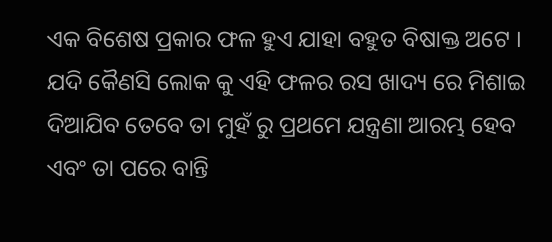ଏକ ବିଶେଷ ପ୍ରକାର ଫଳ ହୁଏ ଯାହା ବହୁତ ବିଷାକ୍ତ ଅଟେ । ଯଦି କୈଣସି ଲୋକ କୁ ଏହି ଫଳର ରସ ଖାଦ୍ୟ ରେ ମିଶାଇ ଦିଆଯିବ ତେବେ ତା ମୁହଁ ରୁ ପ୍ରଥମେ ଯନ୍ତ୍ରଣା ଆରମ୍ଭ ହେବ ଏବଂ ତା ପରେ ବାନ୍ତି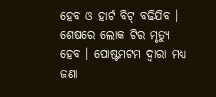ହେବ ଓ ହାର୍ଟ ବିଟ୍ ବଢିଯିବ । ଶେଷରେ ଲୋକ ଟିର ମୃତ୍ୟୁ ହେବ । ପୋଷ୍ଟମଟମ ଦ୍ୱାରା ମଧ୍ୟ ଜଣା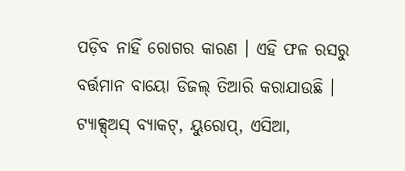ପଡ଼ିବ ନାହିଁ ରୋଗର କାରଣ । ଏହି ଫଳ ରସରୁ ବର୍ତ୍ତମାନ ବାୟୋ ଡିଜଲ୍ ତିଆରି କରାଯାଉଛି । ଟ୍ୟାକ୍ସ୍ଅସ୍ ବ୍ୟାକଟ୍, ୟୁରୋପ୍, ଏସିଆ,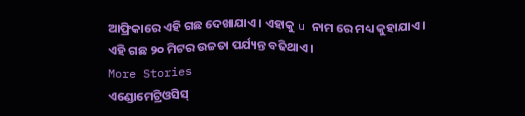ଆଫ୍ରିକାରେ ଏହି ଗଛ ଦେଖାଯାଏ । ଏହାକୁ u ନାମ ରେ ମଧ୍ୟ କୁହାଯାଏ । ଏହି ଗଛ ୨୦ ମିଟର ଉଚ୍ଚତା ପର୍ଯ୍ୟନ୍ତ ବଢିଥାଏ ।
More Stories
ଏଣ୍ଡୋମେଟ୍ରିଓସିସ୍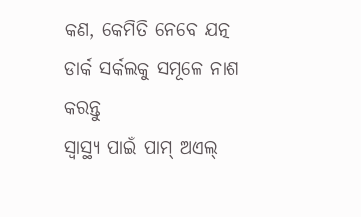କଣ, କେମିତି ନେବେ ଯତ୍ନ
ଡାର୍କ ସର୍କଲକୁ ସମୂଳେ ନାଶ କରନ୍ତୁ
ସ୍ବାସ୍ଥ୍ୟ ପାଇଁ ପାମ୍ ଅଏଲ୍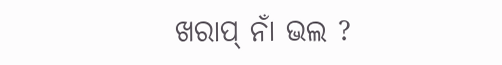ଖରାପ୍ ନାଁ ଭଲ ?